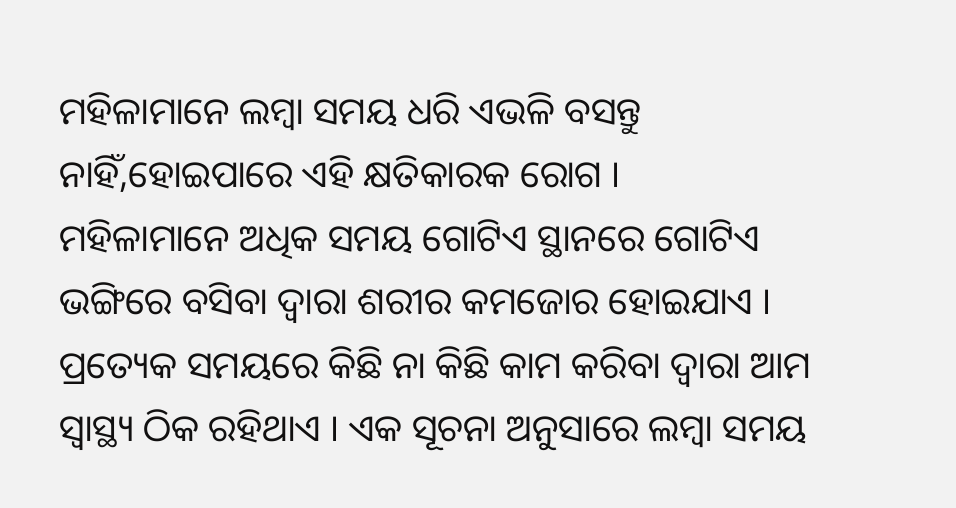ମହିଳାମାନେ ଲମ୍ବା ସମୟ ଧରି ଏଭଳି ବସନ୍ତୁ ନାହିଁ,ହୋଇପାରେ ଏହି କ୍ଷତିକାରକ ରୋଗ ।
ମହିଳାମାନେ ଅଧିକ ସମୟ ଗୋଟିଏ ସ୍ଥାନରେ ଗୋଟିଏ ଭଙ୍ଗିରେ ବସିବା ଦ୍ୱାରା ଶରୀର କମଜୋର ହୋଇଯାଏ । ପ୍ରତ୍ୟେକ ସମୟରେ କିଛି ନା କିଛି କାମ କରିବା ଦ୍ୱାରା ଆମ ସ୍ୱାସ୍ଥ୍ୟ ଠିକ ରହିଥାଏ । ଏକ ସୂଚନା ଅନୁସାରେ ଲମ୍ବା ସମୟ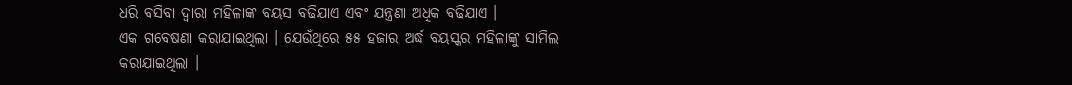ଧରି ବସିବା ଦ୍ୱାରା ମହିଳାଙ୍କ ବୟସ ବଢିଯାଏ ଏବଂ ଯନ୍ତ୍ରଣା ଅଧିକ ବଢିଯାଏ ।
ଏକ ଗବେଷଣା କରାଯାଇଥିଲା । ଯେଉଁଥିରେ ୫୫ ହଜାର ଅର୍ଦ୍ଧ ବୟସ୍କର ମହିଳାଙ୍କୁ ସାମିଲ କରାଯାଇଥିଲା ।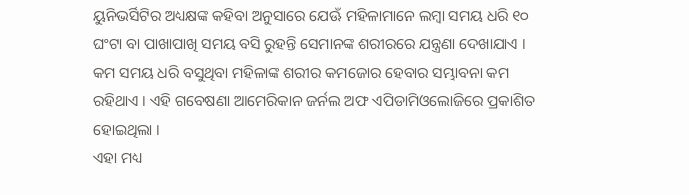ୟୁନିଭର୍ସିଟିର ଅଧ୍ୟକ୍ଷଙ୍କ କହିବା ଅନୁସାରେ ଯେଊଁ ମହିଳାମାନେ ଲମ୍ବା ସମୟ ଧରି ୧୦ ଘଂଟା ବା ପାଖାପାଖି ସମୟ ବସି ରୁହନ୍ତି ସେମାନଙ୍କ ଶରୀରରେ ଯନ୍ତ୍ରଣା ଦେଖାଯାଏ । କମ ସମୟ ଧରି ବସୁଥିବା ମହିଳାଙ୍କ ଶରୀର କମଜୋର ହେବାର ସମ୍ଭାବନା କମ ରହିଥାଏ । ଏହି ଗବେଷଣା ଆମେରିକାନ ଜର୍ନଲ ଅଫ ଏପିଡାମିଓଲୋଜିରେ ପ୍ରକାଶିତ ହୋଇଥିଲା ।
ଏହା ମଧ୍ୟ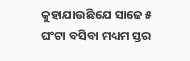କୁହାଯାଉଛିଯେ ସାଢେ ୫ ଘଂଟା ବସିବା ମଧ୍ୟମ ସ୍ତର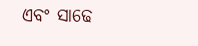ଏବଂ ସାଢେ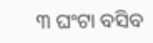୩ ଘଂଟା ବସିବ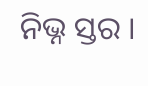ନିଭ୍ନ ସ୍ତର ।